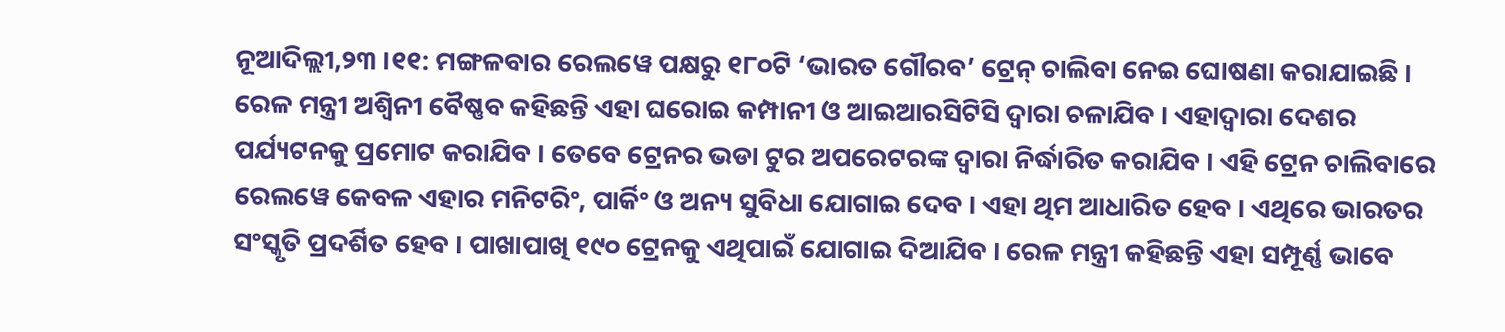ନୂଆଦିଲ୍ଲୀ,୨୩ ।୧୧: ମଙ୍ଗଳବାର ରେଲୱେ ପକ୍ଷରୁ ୧୮୦ଟି ‘ଭାରତ ଗୌରବ’ ଟ୍ରେନ୍ ଚାଲିବା ନେଇ ଘୋଷଣା କରାଯାଇଛି । ରେଳ ମନ୍ତ୍ରୀ ଅଶ୍ୱିନୀ ବୈଷ୍ଣବ କହିଛନ୍ତି ଏହା ଘରୋଇ କମ୍ପାନୀ ଓ ଆଇଆରସିଟିସି ଦ୍ୱାରା ଚଳାଯିବ । ଏହାଦ୍ୱାରା ଦେଶର ପର୍ଯ୍ୟଟନକୁ ପ୍ରମୋଟ କରାଯିବ । ତେବେ ଟ୍ରେନର ଭଡା ଟୁର ଅପରେଟରଙ୍କ ଦ୍ୱାରା ନିର୍ଦ୍ଧାରିତ କରାଯିବ । ଏହି ଟ୍ରେନ ଚାଲିବାରେ ରେଲୱେ କେବଳ ଏହାର ମନିଟରିଂ, ପାର୍କିଂ ଓ ଅନ୍ୟ ସୁବିଧା ଯୋଗାଇ ଦେବ । ଏହା ଥିମ ଆଧାରିତ ହେବ । ଏଥିରେ ଭାରତର ସଂସ୍କୃତି ପ୍ରଦର୍ଶିତ ହେବ । ପାଖାପାଖି ୧୯୦ ଟ୍ରେନକୁ ଏଥିପାଇଁ ଯୋଗାଇ ଦିଆଯିବ । ରେଳ ମନ୍ତ୍ରୀ କହିଛନ୍ତି ଏହା ସମ୍ପୂର୍ଣ୍ଣ ଭାବେ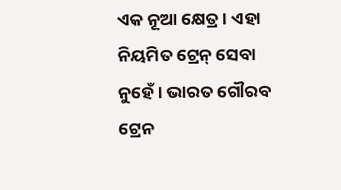ଏକ ନୂଆ କ୍ଷେତ୍ର । ଏହା ନିୟମିତ ଟ୍ରେନ୍ ସେବା ନୁହେଁ । ଭାରତ ଗୌରବ ଟ୍ରେନ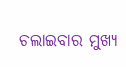ଚଲାଇବାର ମୁଖ୍ୟ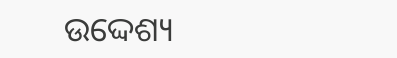ଉଦ୍ଦେଶ୍ୟ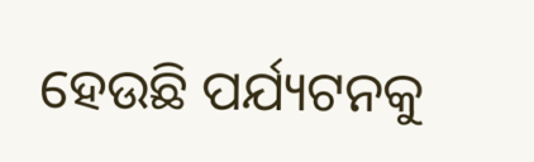ହେଉଛି ପର୍ଯ୍ୟଟନକୁ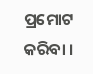ପ୍ରମୋଟ କରିବା ।